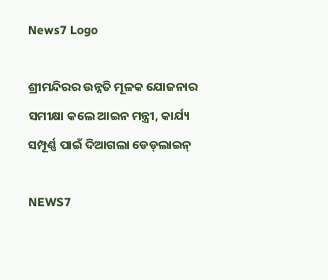News7 Logo

ଶ୍ରୀମନ୍ଦିରର ଉନ୍ନତି ମୂଳକ ଯୋଜନାର ସମୀକ୍ଷା କଲେ ଆଇନ ମନ୍ତ୍ରୀ, କାର୍ଯ୍ୟ ସମ୍ପୂର୍ଣ୍ଣ ପାଇଁ ଦିଆଗଲା ଡେଡ୍‌ଲାଇନ୍

NEWS7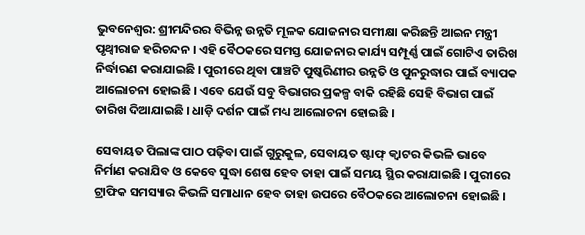ଭୁବନେଶ୍ୱର: ଶ୍ରୀମନ୍ଦିରର ବିଭିନ୍ନ ଉନ୍ନତି ମୂଳକ ଯୋଜନାର ସମୀକ୍ଷା କରିଛନ୍ତି ଆଇନ ମନ୍ତ୍ରୀ ପୃଥ୍ୱୀରାଜ ହରିଚନ୍ଦନ । ଏହି ବୈଠକରେ ସମସ୍ତ ଯୋଜନାର କାର୍ଯ୍ୟ ସମ୍ପୂର୍ଣ୍ଣ ପାଇଁ ଗୋଟିଏ ତାରିଖ ନିର୍ଦ୍ଧାରଣ କରାଯାଇଛି । ପୁରୀରେ ଥିବା ପାଞ୍ଚଟି ପୁଷ୍କରିଣୀର ଉନ୍ନତି ଓ ପୁନରୁଦ୍ଧାର ପାଇଁ ବ୍ୟାପକ ଆଲୋଚନା ହୋଇଛି । ଏବେ ଯେଉଁ ସବୁ ବିଭାଗର ପ୍ରକଳ୍ପ ବାକି ରହିଛି ସେହି ବିଭାଗ ପାଇଁ ତାରିଖ ଦିଆଯାଇଛି । ଧାଡ଼ି ଦର୍ଶନ ପାଇଁ ମଧ୍ୟ ଆଲୋଚନା ହୋଇଛି ।

ସେବାୟତ ପିଲାଙ୍କ ପାଠ ପଢ଼ିବା ପାଇଁ ଗୁରୁକୁଳ, ସେବାୟତ ଷ୍ଟାଫ୍ କ୍ୱାଟର କିଭଳି ଭାବେ ନିର୍ମାଣ କରାଯିବ ଓ କେବେ ସୁଦ୍ଧା ଶେଷ ହେବ ତାହା ପାଇଁ ସମୟ ସ୍ଥିର କରାଯାଇଛି । ପୁରୀରେ ଟ୍ରାଫିକ ସମସ୍ୟାର କିଭଳି ସମାଧାନ ହେବ ତାହା ଉପରେ ବୈଠକରେ ଆଲୋଚନା ହୋଇଛି ।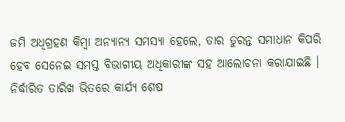ଜମି ଅଧିଗ୍ରହଣ କିମ୍ବା ଅନ୍ୟାନ୍ୟ ସମସ୍ୟା ହେଲେ, ତାର ତୁରନ୍ତ ସମାଧାନ କିପରି ହେବ ସେନେଇ ସମସ୍ତ ବିଭାଗୀୟ ଅଧିକାରୀଙ୍କ ସହ ଆଲୋଚନା କରାଯାଇଛି । ନିର୍ଦ୍ଧାରିତ ତାରିଖ ଭିତରେ କାର୍ଯ୍ୟ ଶେଷ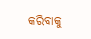କରିବାକୁ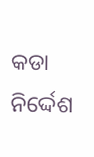କଡା ନିର୍ଦ୍ଦେଶ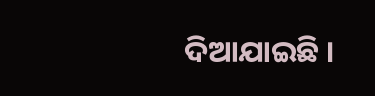ଦିଆଯାଇଛି ।